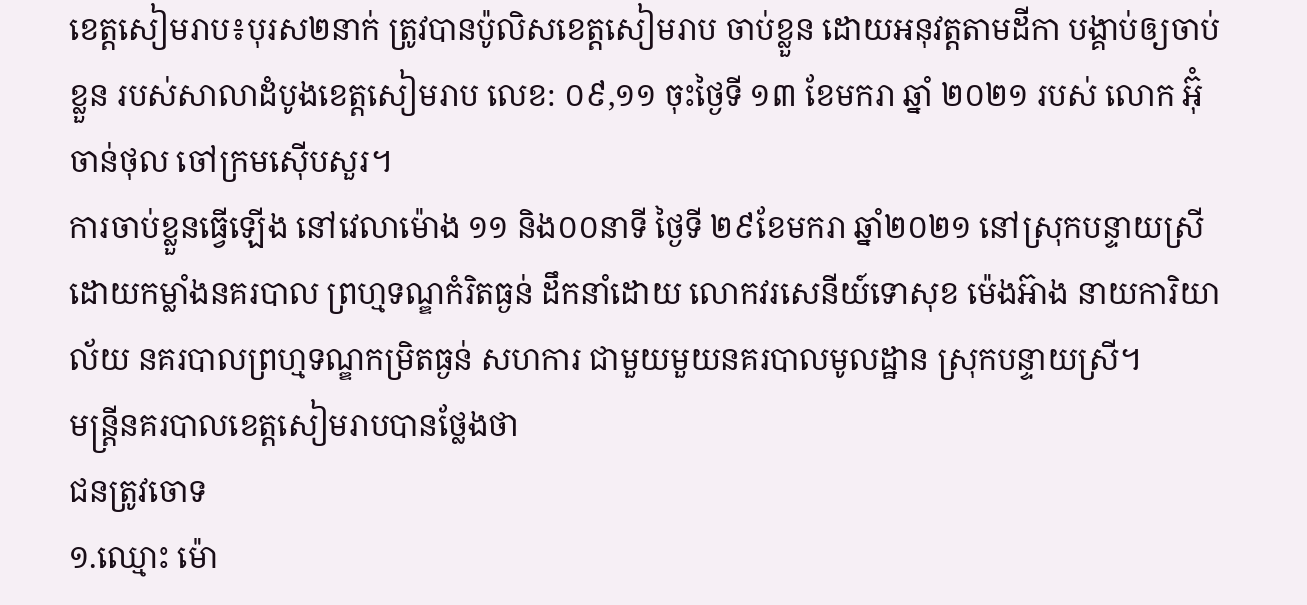ខេត្តសៀមរាប៖បុរស២នាក់ ត្រូវបានប៉ូលិសខេត្តសៀមរាប ចាប់ខ្លួន ដោយអនុវត្តតាមដីកា បង្គាប់ឲ្យចាប់ខ្លួន របស់សាលាដំបូងខេត្តសៀមរាប លេខ: ០៩,១១ ចុះថ្ងៃទី ១៣ ខែមករា ឆ្នាំ ២០២១ របស់ លោក អ៊ុំ ចាន់ថុល ចៅក្រមស៊ើបសួរ។
ការចាប់ខ្លួនធ្វើឡើង នៅវេលាម៉ោង ១១ និង០០នាទី ថ្ងៃទី ២៩ខែមករា ឆ្នាំ២០២១ នៅស្រុកបន្ទាយស្រី ដោយកម្លាំងនគរបាល ព្រហ្មទណ្ឌកំរិតធ្ងន់ ដឹកនាំដោយ លោកវរសេនីយ៍ទោសុខ ម៉េងអ៊ាង នាយការិយាល័យ នគរបាលព្រហ្មទណ្ឌកម្រិតធ្ងន់ សហការ ជាមួយមួយនគរបាលមូលដ្ឋាន ស្រុកបន្ទាយស្រី។
មន្ត្រីនគរបាលខេត្តសៀមរាបបានថ្លែងថា
ជនត្រូវចោទ
១.ឈ្មោះ ម៉ោ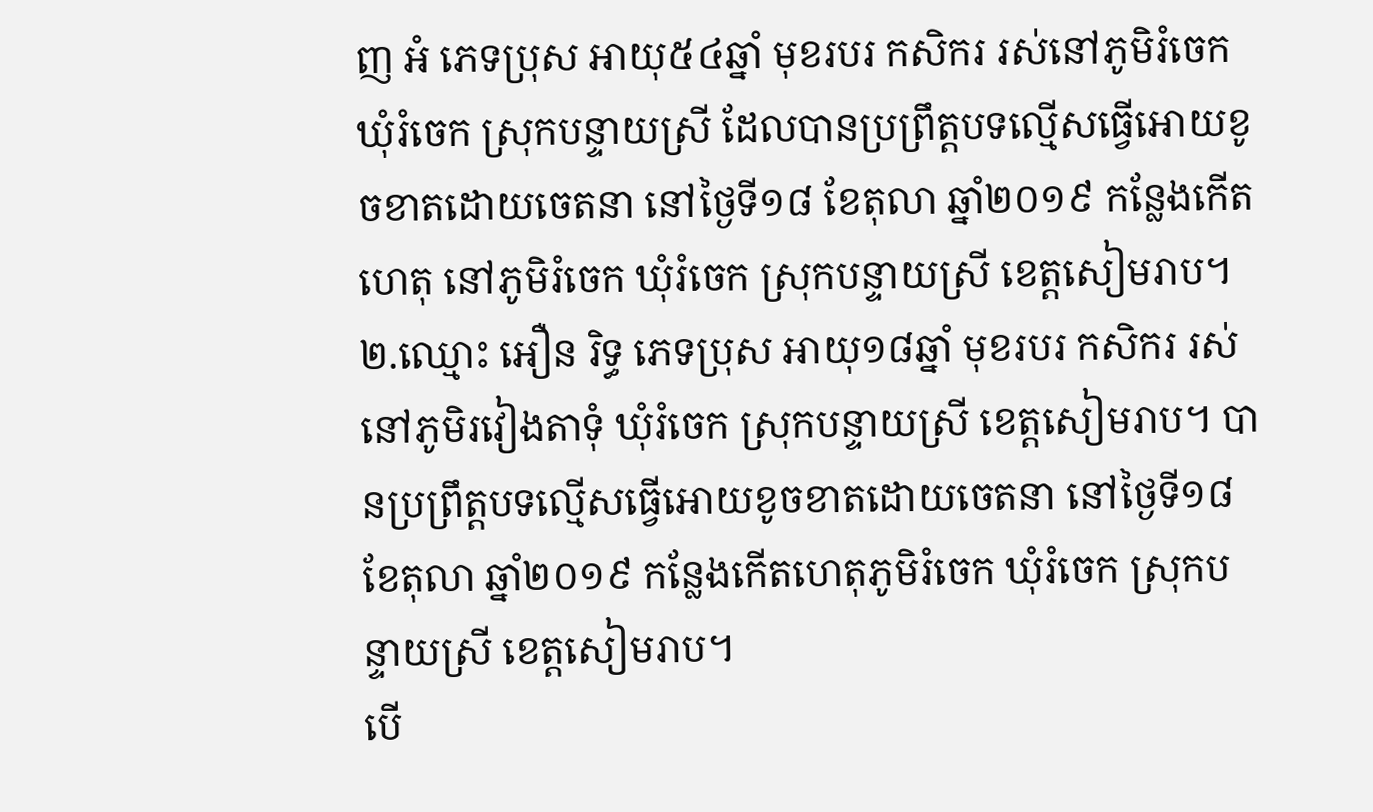ញ អំ ភេទប្រុស អាយុ៥៤ឆ្នាំ មុខរបរ កសិករ រស់នៅភូមិរំចេក ឃុំរំចេក ស្រុកបន្ទាយស្រី ដែលបានប្រព្រឹត្តបទល្មើសធ្វើអោយខូចខាតដោយចេតនា នៅថ្ងៃទី១៨ ខែតុលា ឆ្នាំ២០១៩ កន្លែងកើតហេតុ នៅភូមិរំចេក ឃុំរំចេក ស្រុកបន្ទាយស្រី ខេត្តសៀមរាប។
២.ឈ្មោះ អឿន រិទ្ធ ភេទប្រុស អាយុ១៨ឆ្នាំ មុខរបរ កសិករ រស់នៅភូមិរវៀងតាទុំ ឃុំរំចេក ស្រុកបន្ទាយស្រី ខេត្តសៀមរាប។ បានប្រព្រឹត្តបទល្មើសធ្វើអោយខូចខាតដោយចេតនា នៅថ្ងៃទី១៨ ខែតុលា ឆ្នាំ២០១៩ កន្លែងកើតហេតុភូមិរំចេក ឃុំរំចេក ស្រុកបន្ទាយស្រី ខេត្តសៀមរាប។
បើ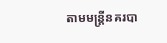តាមមន្ត្រីនគរបា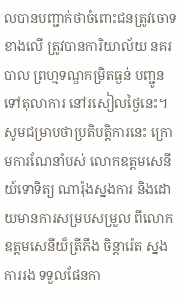លបានបញ្ជាក់ថាចំពោះជនត្រូវចោទ ខាងលើ ត្រូវបានការិយាល័យ នគរបាល ព្រហ្មទណ្ឌកម្រិតធ្ងន់ បញ្ជូនទៅតុលាការ នៅរសៀលថ្ងៃនេះ។
សូមជម្រាបថាប្រតិបត្តិការនេះ ក្រោមការណែនាំបស់ លោកឧត្ដមសេនីយ៍ទោទិត្យ ណារ៉ុងស្នងការ និងដោយមានការសម្របសម្រួល ពីលោកឧត្តមសេនីយ៏ត្រីភឹង ចិន្តារ៉េត ស្នងការរង ទទួលផែនកា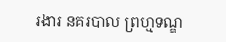រងារ នគរបាល ព្រហ្មទណ្ឌ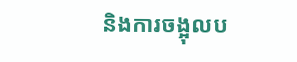និងការចង្អុលប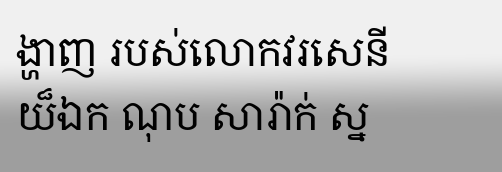ង្ហាញ របស់លោកវរសេនីយ៏ឯក ណុប សារ៉ាក់ ស្ន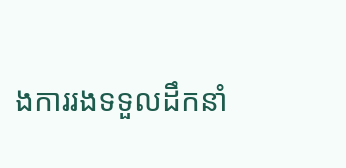ងការរងទទួលដឹកនាំ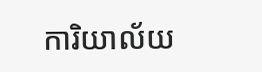ការិយាល័យ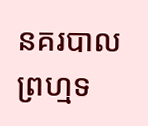នគរបាល ព្រហ្មទ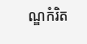ណ្ឌកំរិត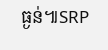ធ្ងន់៕SRP